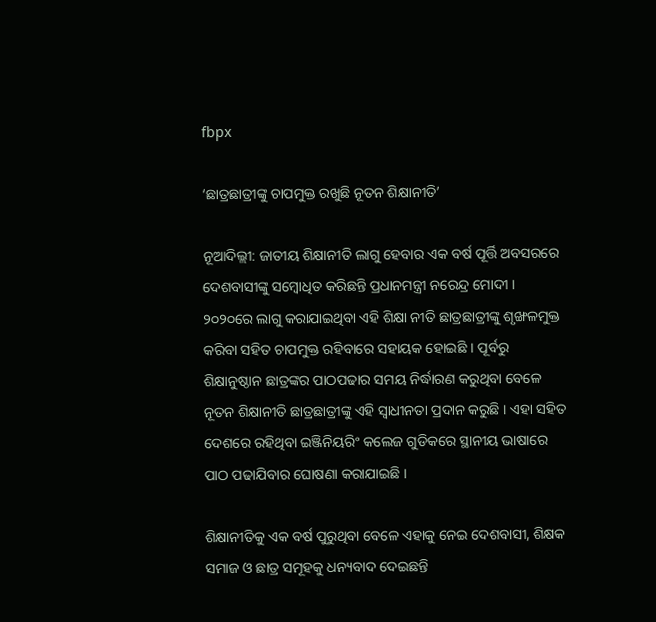fbpx

‘ଛାତ୍ରଛାତ୍ରୀଙ୍କୁ ଚାପମୁକ୍ତ ରଖୁଛି ନୂତନ ଶିକ୍ଷାନୀତି’

ନୂଆଦିଲ୍ଲୀ: ଜାତୀୟ ଶିକ୍ଷାନୀତି ଲାଗୁ ହେବାର ଏକ ବର୍ଷ ପୂର୍ତ୍ତି ଅବସରରେ ଦେଶବାସୀଙ୍କୁ ସମ୍ବୋଧିତ କରିଛନ୍ତି ପ୍ରଧାନମନ୍ତ୍ରୀ ନରେନ୍ଦ୍ର ମୋଦୀ । ୨୦୨୦ରେ ଲାଗୁ କରାଯାଇଥିବା ଏହି ଶିକ୍ଷା ନୀତି ଛାତ୍ରଛାତ୍ରୀଙ୍କୁ ଶୃଙ୍ଖଳମୁକ୍ତ କରିବା ସହିତ ଚାପମୁକ୍ତ ରହିବାରେ ସହାୟକ ହୋଇଛି । ପୂର୍ବରୁ ଶିକ୍ଷାନୁଷ୍ଠାନ ଛାତ୍ରଙ୍କର ପାଠପଢାର ସମୟ ନିର୍ଦ୍ଧାରଣ କରୁଥିବା ବେଳେ ନୂତନ ଶିକ୍ଷାନୀତି ଛାତ୍ରଛାତ୍ରୀଙ୍କୁ ଏହି ସ୍ୱାଧୀନତା ପ୍ରଦାନ କରୁଛି । ଏହା ସହିତ ଦେଶରେ ରହିଥିବା ଇଞ୍ଜିନିୟରିଂ କଲେଜ ଗୁଡିକରେ ସ୍ଥାନୀୟ ଭାଷାରେ ପାଠ ପଢାଯିବାର ଘୋଷଣା କରାଯାଇଛି ।

ଶିକ୍ଷାନୀତିକୁ ଏକ ବର୍ଷ ପୁରୁଥିବା ବେଳେ ଏହାକୁ ନେଇ ଦେଶବାସୀ, ଶିକ୍ଷକ ସମାଜ ଓ ଛାତ୍ର ସମୂହକୁ ଧନ୍ୟବାଦ ଦେଇଛନ୍ତି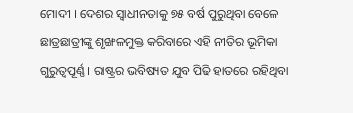ମୋଦୀ । ଦେଶର ସ୍ୱାଧୀନତାକୁ ୭୫ ବର୍ଷ ପୁରୁଥିବା ବେଳେ ଛାତ୍ରଛାତ୍ରୀଙ୍କୁ ଶୃଙ୍ଖଳମୁକ୍ତ କରିବାରେ ଏହି ନୀତିର ଭୂମିକା ଗୁରୁତ୍ୱପୂର୍ଣ୍ଣ । ରାଷ୍ଟ୍ରର ଭବିଷ୍ୟତ ଯୁବ ପିଢି ହାତରେ ରହିଥିବା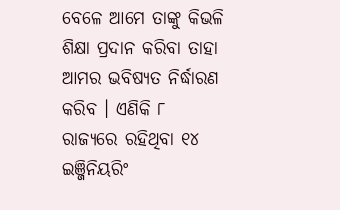ବେଳେ ଆମେ ତାଙ୍କୁ କିଭଳି ଶିକ୍ଷା ପ୍ରଦାନ କରିବା ତାହା ଆମର ଭବିଷ୍ୟତ ନିର୍ଦ୍ଧାରଣ କରିବ । ଏଣିକି ୮ ରାଜ୍ୟରେ ରହିଥିବା ୧୪ ଇଞ୍ଜିନିୟରିଂ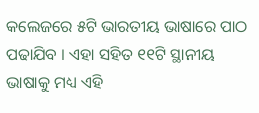କଲେଜରେ ୫ଟି ଭାରତୀୟ ଭାଷାରେ ପାଠ ପଢାଯିବ । ଏହା ସହିତ ୧୧ଟି ସ୍ଥାନୀୟ ଭାଷାକୁ ମଧ୍ୟ ଏହି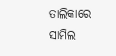ତାଲିକାରେ ସାମିଲ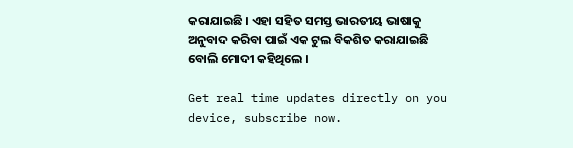କରାଯାଇଛି । ଏହା ସହିତ ସମସ୍ତ ଭାରତୀୟ ଭାଷାକୁ ଅନୁବାଦ କରିବା ପାଇଁ ଏକ ଟୁଲ ବିକଶିତ କରାଯାଇଛି ବୋଲି ମୋଦୀ କହିଥିଲେ ।

Get real time updates directly on you device, subscribe now.